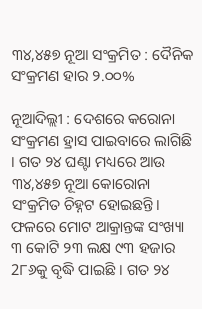୩୪,୪୫୭ ନୂଆ ସଂକ୍ରମିତ : ଦୈନିକ ସଂକ୍ରମଣ ହାର ୨.୦୦%

ନୂଆଦିଲ୍ଲୀ : ଦେଶରେ କରୋନା ସଂକ୍ରମଣ ହ୍ରାସ ପାଇବାରେ ଲାଗିଛି । ଗତ ୨୪ ଘଣ୍ଟା ମଧ୍ୟରେ ଆଉ  ୩୪,୪୫୭ ନୂଆ କୋରୋନା ସଂକ୍ରମିତ ଚିହ୍ନଟ ହୋଇଛନ୍ତି। ଫଳରେ ମୋଟ ଆକ୍ରାନ୍ତଙ୍କ ସଂଖ୍ୟା ୩ କୋଟି ୨୩ ଲକ୍ଷ ୯୩ ହଜାର 2୮୬କୁ ବୃଦ୍ଧି ପାଇଛି । ଗତ ୨୪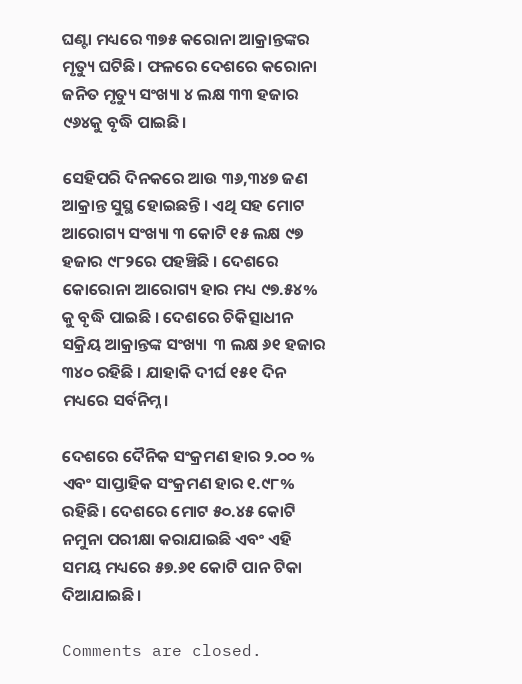ଘଣ୍ଟା ମଧ୍ୟରେ ୩୭୫ କରୋନା ଆକ୍ରାନ୍ତଙ୍କର ମୃତ୍ୟୁ ଘଟିଛି। ଫଳରେ ଦେଶରେ କରୋନା ଜନିତ ମୃତ୍ୟୁ ସଂଖ୍ୟା ୪ ଲକ୍ଷ ୩୩ ହଜାର ୯୬୪କୁ ବୃଦ୍ଧି ପାଇଛି।

ସେହିପରି ଦିନକରେ ଆଉ ୩୬,୩୪୭ ଜଣ ଆକ୍ରାନ୍ତ ସୁସ୍ଥ ହୋଇଛନ୍ତି । ଏଥି ସହ ମୋଟ ଆରୋଗ୍ୟ ସଂଖ୍ୟା ୩ କୋଟି ୧୫ ଲକ୍ଷ ୯୭ ହଜାର ୯୮୨ରେ ପହଞ୍ଚିଛି । ଦେଶରେ କୋରୋନା ଆରୋଗ୍ୟ ହାର ମଧ୍ୟ ୯୭.୫୪% କୁ ବୃଦ୍ଧି ପାଇଛି । ଦେଶରେ ଚିକିତ୍ସାଧୀନ ସକ୍ରିୟ ଆକ୍ରାନ୍ତଙ୍କ ସଂଖ୍ୟା  ୩ ଲକ୍ଷ ୬୧ ହଜାର ୩୪୦ ରହିଛି । ଯାହାକି ଦୀର୍ଘ ୧୫୧ ଦିନ ମଧ୍ୟରେ ସର୍ବନିମ୍ନ।

ଦେଶରେ ଦୈନିକ ସଂକ୍ରମଣ ହାର ୨.୦୦ % ଏବଂ ସାପ୍ତାହିକ ସଂକ୍ରମଣ ହାର ୧.୯୮% ରହିଛି। ଦେଶରେ ମୋଟ ୫୦.୪୫ କୋଟି ନମୁନା ପରୀକ୍ଷା କରାଯାଇଛି ଏବଂ ଏହି ସମୟ ମଧ୍ୟରେ ୫୭.୬୧ କୋଟି ପାନ ଟିକା ଦିଆଯାଇଛି।

Comments are closed.